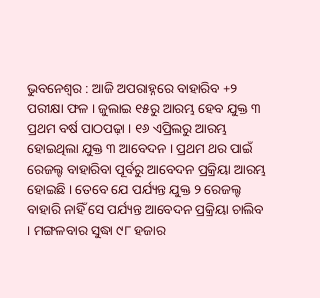ଭୁବନେଶ୍ୱର : ଆଜି ଅପରାହ୍ନରେ ବାହାରିବ +୨ ପରୀକ୍ଷା ଫଳ । ଜୁଲାଇ ୧୫ରୁ ଆରମ୍ଭ ହେବ ଯୁକ୍ତ ୩ ପ୍ରଥମ ବର୍ଷ ପାଠପଢ଼ା । ୧୬ ଏପ୍ରିଲରୁ ଆରମ୍ଭ ହୋଇଥିଲା ଯୁକ୍ତ ୩ ଆବେଦନ । ପ୍ରଥମ ଥର ପାଇଁ ରେଜଲ୍ଟ ବାହାରିବା ପୂର୍ବରୁ ଆବେଦନ ପ୍ରକ୍ରିୟା ଆରମ୍ଭ ହୋଇଛି । ତେବେ ଯେ ପର୍ଯ୍ୟନ୍ତ ଯୁକ୍ତ ୨ ରେଜଲ୍ଟ ବାହାରି ନାହିଁ ସେ ପର୍ଯ୍ୟନ୍ତ ଆବେଦନ ପ୍ରକ୍ରିୟା ଚାଲିବ । ମଙ୍ଗଳବାର ସୁଦ୍ଧା ୯୮ ହଜାର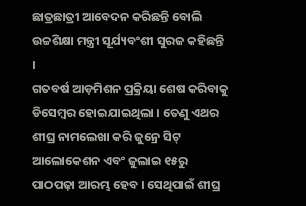ଛାତ୍ରଛାତ୍ରୀ ଆବେଦନ କରିଛନ୍ତି ବୋଲି ଉଚ୍ଚଶିକ୍ଷା ମନ୍ତ୍ରୀ ସୂର୍ଯ୍ୟବଂଶୀ ସୁରଜ କହିଛନ୍ତି ।
ଗତବର୍ଷ ଆଡ଼ମିଶନ ପ୍ରକ୍ରିୟା ଶେଷ କରିବାକୁ ଡିସେମ୍ବର ହୋଇଯାଇଥିଲା । ତେଣୁ ଏଥର ଶୀଘ୍ର ନାମଲେଖା କରି ଜୁନ୍ରେ ସିଟ୍ ଆଲୋକେଶନ ଏବଂ ଜୁଲାଇ ୧୫ରୁ ପାଠପଢ଼ା ଆରମ୍ଭ ହେବ । ସେଥିପାଇଁ ଶୀଘ୍ର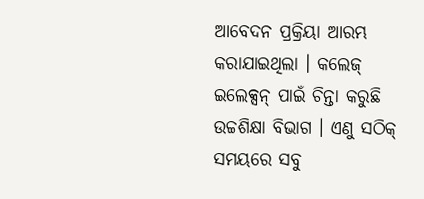ଆବେଦନ ପ୍ରକ୍ରିୟା ଆରମ୍ଭ କରାଯାଇଥିଲା । କଲେଜ୍ ଇଲେକ୍ସନ୍ ପାଇଁ ଚିନ୍ତା କରୁଛି ଉଚ୍ଚଶିକ୍ଷା ବିଭାଗ । ଏଣୁ ସଠିକ୍ ସମୟରେ ସବୁ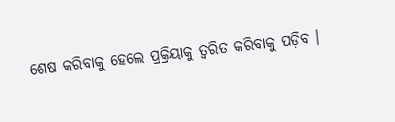ଶେଷ କରିବାକୁ ହେଲେ ପ୍ରକ୍ରିୟାକୁ ତ୍ୱରିତ କରିବାକୁ ପଡ଼ିବ ।